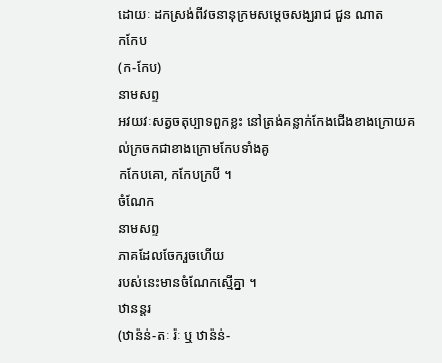ដោយៈ ដកស្រង់ពីវចនានុក្រមសម្តេចសង្ឃរាជ ជួន ណាត
កកែប
(ក-កែប)
នាមសព្ទ
អវយវៈសត្វចតុប្បាទពួកខ្លះ នៅត្រង់គន្លាក់កែងជើងខាងក្រោយគល់ក្រចកជាខាងក្រោមកែបទាំងគូ
កកែបគោ, កកែបក្របី ។
ចំណែក
នាមសព្ទ
ភាគដែលចែករួចហើយ
របស់នេះមានចំណែកស្មើគ្នា ។
ឋានន្តរ
(ឋាន៉ន់-តៈ រ៉ៈ ឬ ឋាន៉ន់-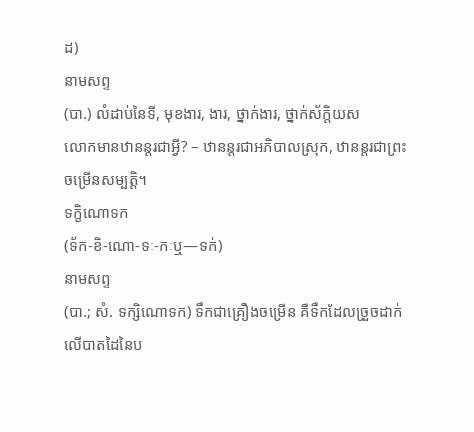ដ)
នាមសព្ទ
(បា.) លំដាប់នៃទី, មុខងារ, ងារ, ថ្នាក់ងារ, ថ្នាក់ស័ក្តិយស
លោកមានឋានន្តរជាអ្វី? – ឋានន្តរជាអភិបាលស្រុក, ឋានន្តរជាព្រះចម្រើនសម្បត្តិ។
ទក្ខិណោទក
(ទ័ក-ខិ-ណោ-ទៈ-កៈឬ—ទក់)
នាមសព្ទ
(បា.; សំ. ទក្សិណោទក) ទឹកជាគ្រឿងចម្រើន គឺទឹកដែលច្រួចដាក់លើបាតដៃនៃប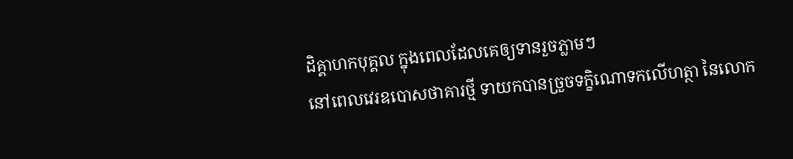ដិគ្គាហកបុគ្គល ក្នុងពេលដែលគេឲ្យទានរួចភ្លាមៗ
នៅពេលវេរឧបោសថាគារថ្មី ទាយកបានច្រួចទក្ខិណោទកលើហត្ថា នៃលោក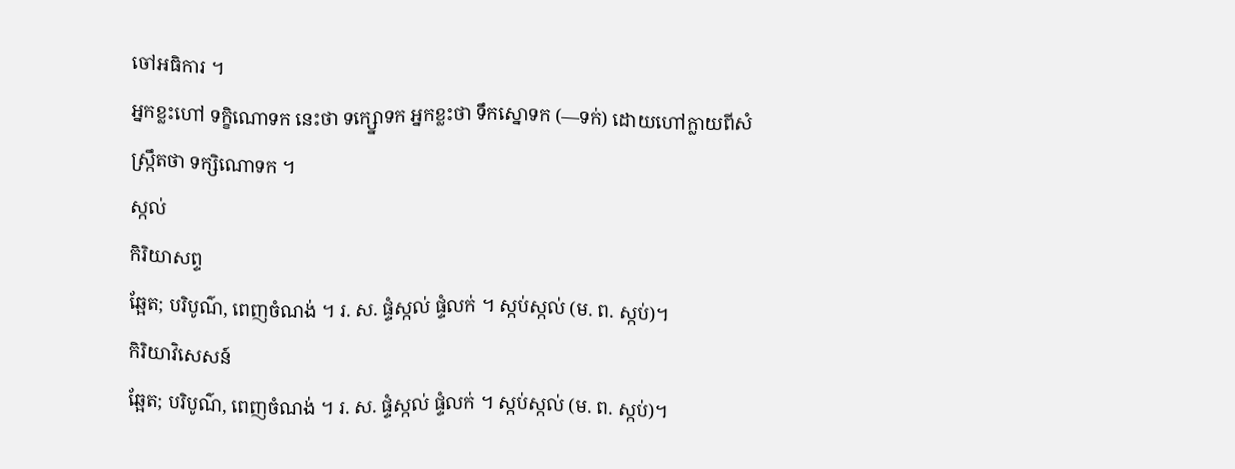ចៅអធិការ ។
អ្នកខ្លះហៅ ទក្ខិណោទក នេះថា ទក្ស្នោទក អ្នកខ្លះថា ទឹកស្នោទក (—ទក់) ដោយហៅក្លាយពីសំស្ក្រឹតថា ទក្សិណោទក ។
ស្កល់
កិរិយាសព្ទ
ឆ្អែត; បរិបូណ៌, ពេញចំណង់ ។ រ. ស. ផ្ទំស្កល់ ផ្ទំលក់ ។ ស្កប់ស្កល់ (ម. ព. ស្កប់)។
កិរិយាវិសេសន៍
ឆ្អែត; បរិបូណ៌, ពេញចំណង់ ។ រ. ស. ផ្ទំស្កល់ ផ្ទំលក់ ។ ស្កប់ស្កល់ (ម. ព. ស្កប់)។